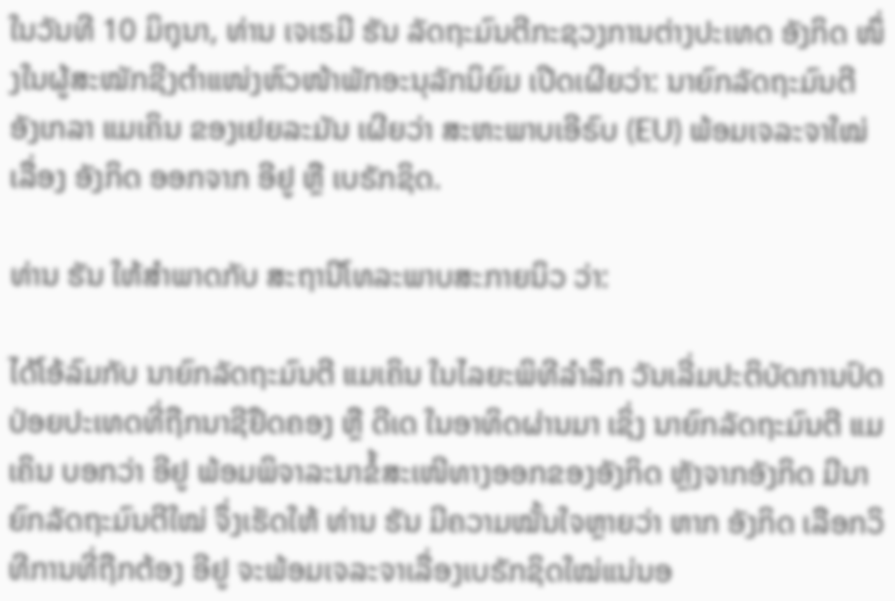ໃນວັນທີ 10 ມິຖຸນາ, ທ່ານ ເຈເຣມີ ຮັນ ລັດຖະມົນຕີກະຊວງການຕ່າງປະເທດ ອັງກິດ ໜຶ່ງໃນຜູ້ສະໝັກຊີງຕຳແໜ່ງຫົວໜ້າພັກອະນຸລັກນິຍົມ ເປີດເຜີຍວ່າ: ນາຍົກລັດຖະມົນຕີ ອັງເກລາ ແມເຄິນ ຂອງເຢຍລະມັນ ເຜີຍວ່າ ສະຫະພາບເອີຣົບ (EU) ພ້ອມເຈລະຈາໃໝ່ເລື່ອງ ອັງກິດ ອອກຈາກ ອີຢູ ຫຼື ເບຣັກຊິດ.

ທ່ານ ຮັນ ໃຫ້ສຳພາດກັບ ສະຖານີໂທລະພາບສະກາຍນິວ ວ່າ:

ໄດ້ໂອ້ລົມກັບ ນາຍົກລັດຖະມົນຕີ ແມເຄິນ ໃນໄລຍະພິທີລຳລຶກ ວັນເລີ່ມປະຕິບັດການປົດປ່ອຍປະເທດທີ່ຖືກນາຊີຢຶດຄອງ ຫຼື ດີເດ ໃນອາທິດຜ່ານມາ ເຊິ່ງ ນາຍົກລັດຖະມົນຕີ ແມເຄິນ ບອກວ່າ ອີຢູ ພ້ອມພິຈາລະນາຂໍ້ສະເໜີທາງອອກຂອງອັງກິດ ຫຼັງຈາກອັງກິດ ມີນາຍົກລັດຖະມົນຕີໃໝ່ ຈຶ່ງເຮັດໃຫ້ ທ່ານ ຮັນ ມີຄວາມໝັ້ນໃຈຫຼາຍວ່າ ຫາກ ອັງກິດ ເລືອກວິທີການທີ່ຖືກຕ້ອງ ອີຢູ ຈະພ້ອມເຈລະຈາເລື່ອງເບຣັກຊິດໃໝ່ແນ່ນອ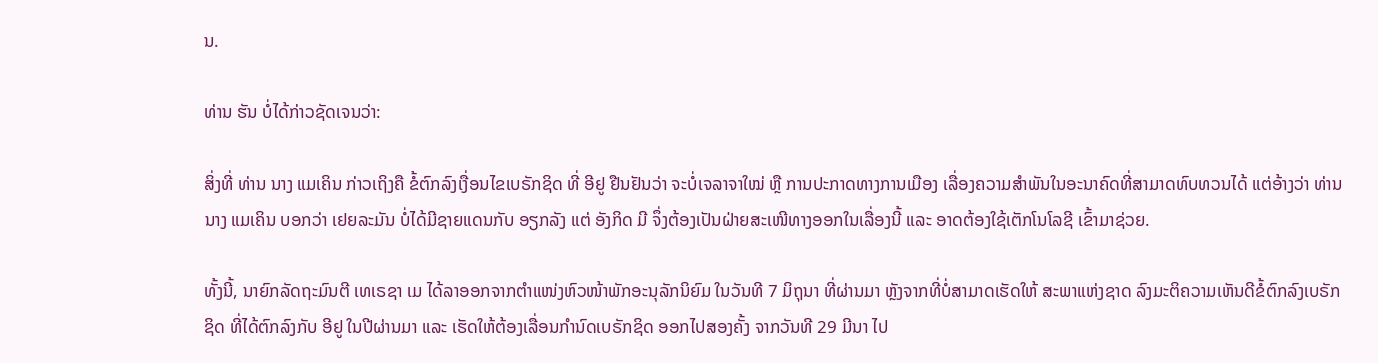ນ.

ທ່ານ ຮັນ ບໍ່ໄດ້ກ່າວຊັດເຈນວ່າ:

ສິ່ງທີ່ ທ່ານ ນາງ ແມເຄິນ ກ່າວເຖິງຄື ຂໍ້ຕົກລົງເງື່ອນໄຂເບຣັກຊິດ ທີ່ ອີຢູ ຢືນຢັນວ່າ ຈະບໍ່ເຈລາຈາໃໝ່ ຫຼື ການປະກາດທາງການເມືອງ ເລື່ອງຄວາມສຳພັນໃນອະນາຄົດທີ່ສາມາດທົບທວນໄດ້ ແຕ່ອ້າງວ່າ ທ່ານ ນາງ ແມເຄິນ ບອກວ່າ ເຢຍລະມັນ ບໍ່ໄດ້ມີຊາຍແດນກັບ ອຽກລັງ ແຕ່ ອັງກິດ ມີ ຈຶ່ງຕ້ອງເປັນຝ່າຍສະເໜີທາງອອກໃນເລື່ອງນີ້ ແລະ ອາດຕ້ອງໃຊ້ເຕັກໂນໂລຊີ ເຂົ້າມາຊ່ວຍ.

ທັ້ງນີ້, ນາຍົກລັດຖະມົນຕີ ເທເຣຊາ ເມ ໄດ້ລາອອກຈາກຕຳແໜ່ງຫົວໜ້າພັກອະນຸລັກນິຍົມ ໃນວັນທີ 7 ມິຖຸນາ ທີ່ຜ່ານມາ ຫຼັງຈາກທີ່ບໍ່ສາມາດເຮັດໃຫ້ ສະພາແຫ່ງຊາດ ລົງມະຕິຄວາມເຫັນດີຂໍ້ຕົກລົງເບຣັກຊິດ ທີ່ໄດ້ຕົກລົງກັບ ອີຢູ ໃນປີຜ່ານມາ ແລະ ເຮັດໃຫ້ຕ້ອງເລື່ອນກຳນົດເບຣັກຊິດ ອອກໄປສອງຄັ້ງ ຈາກວັນທີ 29 ມີນາ ໄປ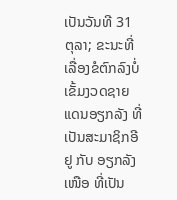ເປັນວັນທີ 31 ຕຸລາ; ຂະນະທີ່ ເລື່ອງຂໍຕົກລົງບໍ່ເຂັ້ມງວດຊາຍແດນອຽກລັງ ທີ່ເປັນສະມາຊິກອີຢູ ກັບ ອຽກລັງເໜືອ ທີ່ເປັນ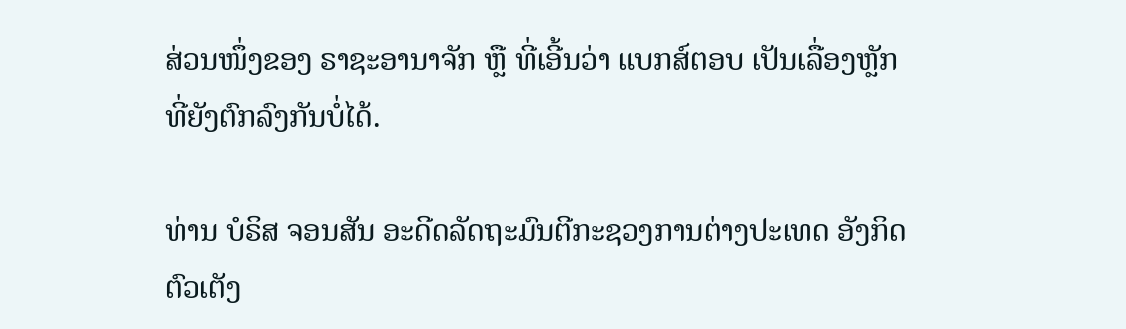ສ່ວນໜຶ່ງຂອງ ຣາຊະອານາຈັກ ຫຼື ທີ່ເອີ້ນວ່າ ແບກສ໌ຕອບ ເປັນເລື່ອງຫຼັກທີ່ຍັງຕົກລົງກັນບໍ່ໄດ້.

ທ່ານ ບໍຣິສ ຈອນສັນ ອະດີດລັດຖະມົນຕີກະຊວງການຕ່າງປະເທດ ອັງກິດ ຕົວເຕັງ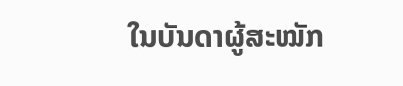ໃນບັນດາຜູ້ສະໝັກ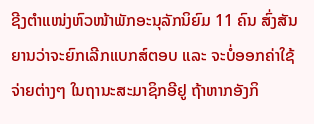ຊີງຕຳແໜ່ງຫົວໜ້າພັກອະນຸລັກນິຍົມ 11 ຄົນ ສົ່ງສັນຍານວ່າຈະຍົກເລີກແບກສ໌ຕອບ ແລະ ຈະບໍ່ອອກຄ່າໃຊ້ຈ່າຍຕ່າງໆ ໃນຖານະສະມາຊິກອີຢູ ຖ້າຫາກອັງກິ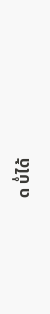ດ ບໍ່ໄດ້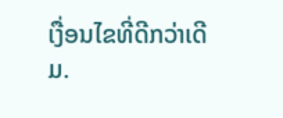ເງື່ອນໄຂທີ່ດີກວ່າເດີມ.